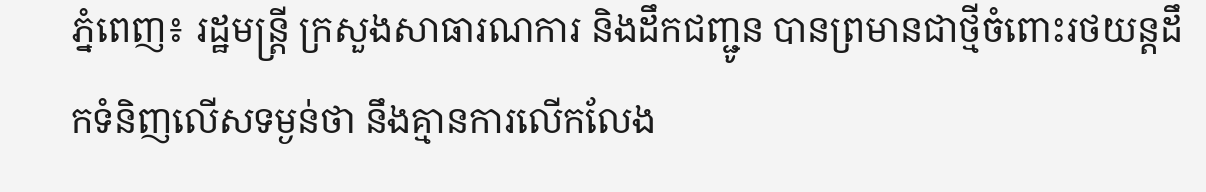ភ្នំពេញ៖ រដ្ឋមន្រ្តី ក្រសួងសាធារណការ និងដឹកជញ្ជូន បានព្រមានជាថ្មីចំពោះរថយន្តដឹកទំនិញលើសទម្ងន់ថា នឹងគ្មានការលើកលែង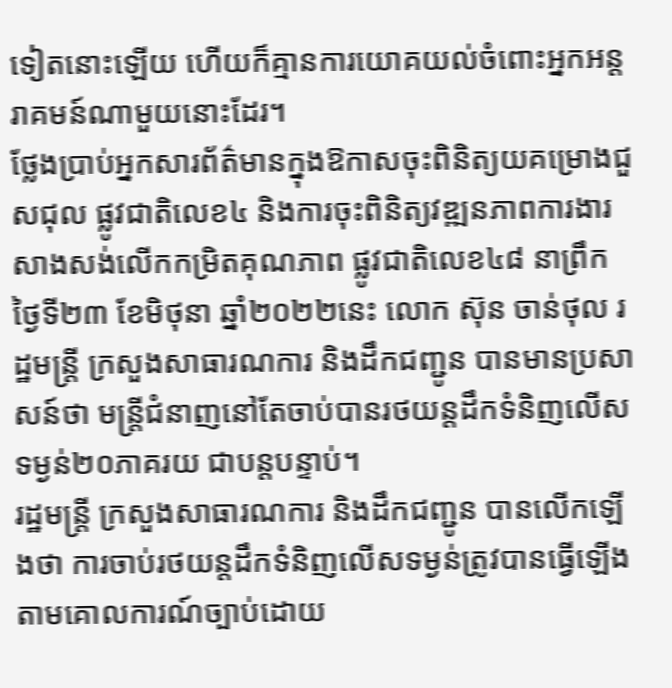ទៀតនោះឡើយ ហើយក៏គ្មានការយោគយល់ចំពោះអ្នកអន្តរាគមន៍ណាមួយនោះដែរ។
ថ្លែងប្រាប់អ្នកសារព័ត៌មានក្នុងឱកាសចុះពិនិត្យយគម្រោងជួសជុល ផ្លូវជាតិលេខ៤ និងការចុះពិនិត្យវឌ្ឍនភាពការងារសាងសង់លើកកម្រិតគុណភាព ផ្លូវជាតិលេខ៤៨ នាព្រឹកថ្ងៃទី២៣ ខែមិថុនា ឆ្នាំ២០២២នេះ លោក ស៊ុន ចាន់ថុល រដ្ឋមន្រ្តី ក្រសួងសាធារណការ និងដឹកជញ្ជូន បានមានប្រសាសន៍ថា មន្រ្តីជំនាញនៅតែចាប់បានរថយន្តដឹកទំនិញលើសទម្ងន់២០ភាគរយ ជាបន្តបន្ទាប់។
រដ្ឋមន្រ្តី ក្រសួងសាធារណការ និងដឹកជញ្ជូន បានលើកឡើងថា ការចាប់រថយន្តដឹកទំនិញលើសទម្ងន់ត្រូវបានធ្វើឡើងតាមគោលការណ៍ច្បាប់ដោយ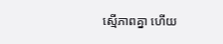ស្មើភាពគ្នា ហើយ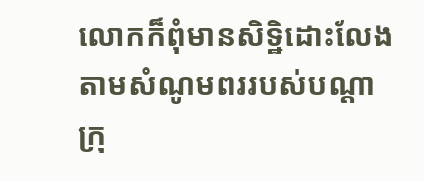លោកក៏ពុំមានសិទ្ឋិដោះលែងតាមសំណូមពររបស់បណ្តាក្រុ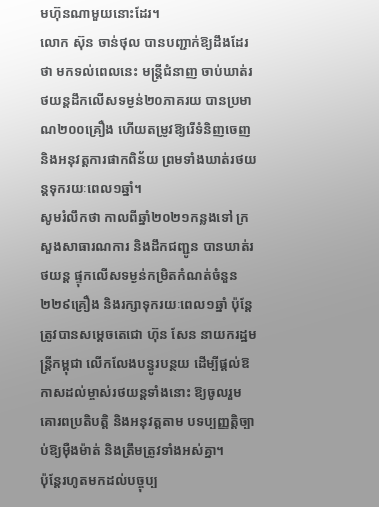មហ៊ុនណាមួយនោះដែរ។
លោក ស៊ុន ចាន់ថុល បានបញ្ជាក់ឱ្យដឹងដែរថា មកទល់ពេលនេះ មន្រ្តីជំនាញ ចាប់ឃាត់រថយន្តដឹកលើសទម្ងន់២០ភាគរយ បានប្រមាណ២០០គ្រឿង ហើយតម្រូវឱ្យរើទំនិញចេញ និងអនុវត្តការផាកពិន័យ ព្រមទាំងឃាត់រថយន្តទុករយៈពេល១ឆ្នាំ។
សូមរំលឹកថា កាលពីឆ្នាំ២០២១កន្លងទៅ ក្រសួងសាធារណការ និងដឹកជញ្ជូន បានឃាត់រថយន្ត ផ្ទុកលើសទម្ងន់កម្រិតកំណត់ចំនួន ២២៩គ្រឿង និងរក្សាទុករយៈពេល១ឆ្នាំ ប៉ុន្តែត្រូវបានសម្តេចតេជោ ហ៊ុន សែន នាយករដ្ឋមន្រ្តីកម្ពុជា លើកលែងបន្ធូរបន្ថយ ដើម្បីផ្ដល់ឱកាសដល់ម្ចាស់រថយន្តទាំងនោះ ឱ្យចូលរួមគោរពប្រតិបត្តិ និងអនុវត្តតាម បទប្បញ្ញត្តិច្បាប់ឱ្យម៉ឺងម៉ាត់ និងត្រឹមត្រូវទាំងអស់គ្នា។
ប៉ុន្តែរហូតមកដល់បច្ចុប្ប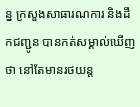ន្ន ក្រសួងសាធារណការ និងដឹកជញ្ជូន បានកត់សម្គាល់ឃើញថា នៅតែមានរថយន្ត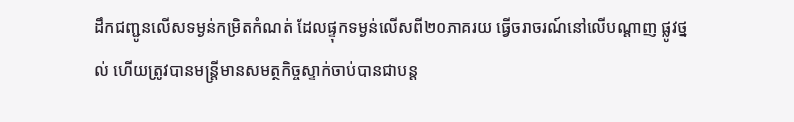ដឹកជញ្ជូនលើសទម្ងន់កម្រិតកំណត់ ដែលផ្ទុកទម្ងន់លើសពី២០ភាគរយ ធ្វើចរាចរណ៍នៅលើបណ្តាញ ផ្លូវថ្នល់ ហើយត្រូវបានមន្ត្រីមានសមត្ថកិច្ចស្ទាក់ចាប់បានជាបន្ត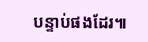បន្ទាប់ផងដែរ៕